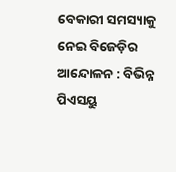ବେକାରୀ ସମସ୍ୟାକୁ ନେଇ ବିଜେଡ଼ିର ଆନ୍ଦୋଳନ : ବିଭିନ୍ନ ପିଏସୟୁ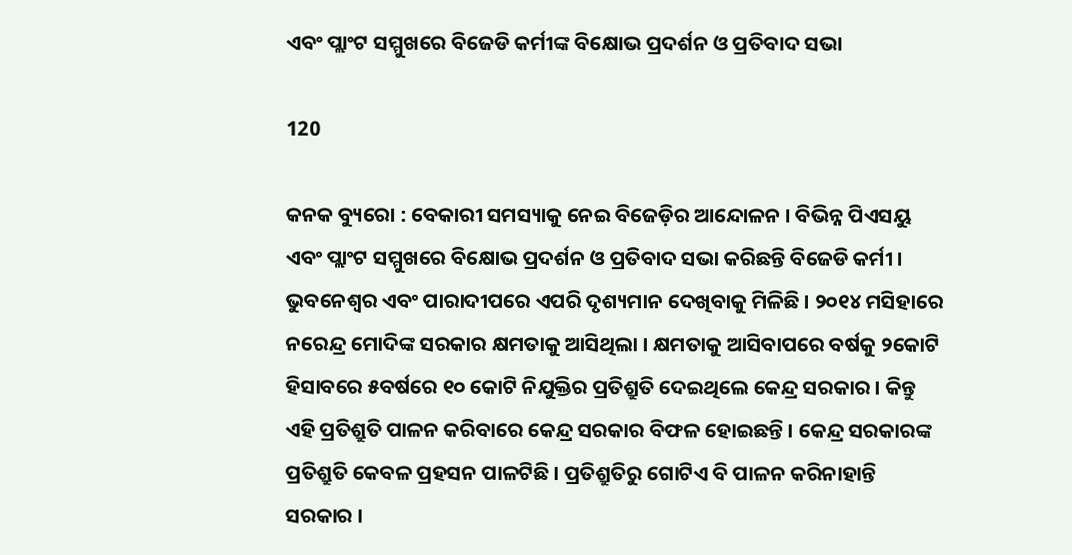ଏବଂ ପ୍ଲାଂଟ ସମ୍ମୁଖରେ ବିଜେଡି କର୍ମୀଙ୍କ ବିକ୍ଷୋଭ ପ୍ରଦର୍ଶନ ଓ ପ୍ରତିବାଦ ସଭା

120

କନକ ବ୍ୟୁରୋ : ବେକାରୀ ସମସ୍ୟାକୁ ନେଇ ବିଜେଡ଼ିର ଆନ୍ଦୋଳନ । ବିଭିନ୍ନ ପିଏସୟୁ ଏବଂ ପ୍ଲାଂଟ ସମ୍ମୁଖରେ ବିକ୍ଷୋଭ ପ୍ରଦର୍ଶନ ଓ ପ୍ରତିବାଦ ସଭା କରିଛନ୍ତି ବିଜେଡି କର୍ମୀ । ଭୁବନେଶ୍ୱର ଏବଂ ପାରାଦୀପରେ ଏପରି ଦୃଶ୍ୟମାନ ଦେଖିବାକୁ ମିଳିଛି । ୨୦୧୪ ମସିହାରେ ନରେନ୍ଦ୍ର ମୋଦିଙ୍କ ସରକାର କ୍ଷମତାକୁ ଆସିଥିଲା । କ୍ଷମତାକୁ ଆସିବାପରେ ବର୍ଷକୁ ୨କୋଟି ହିସାବରେ ୫ବର୍ଷରେ ୧୦ କୋଟି ନିଯୁକ୍ତିର ପ୍ରତିଶ୍ରୁତି ଦେଇଥିଲେ କେନ୍ଦ୍ର ସରକାର । କିନ୍ତୁ ଏହି ପ୍ରତିଶ୍ରୁତି ପାଳନ କରିବାରେ କେନ୍ଦ୍ର ସରକାର ବିଫଳ ହୋଇଛନ୍ତି । କେନ୍ଦ୍ର ସରକାରଙ୍କ ପ୍ରତିଶ୍ରୁତି କେବଳ ପ୍ରହସନ ପାଳଟିଛି । ପ୍ରତିଶ୍ରୁତିରୁ ଗୋଟିଏ ବି ପାଳନ କରିନାହାନ୍ତି ସରକାର ।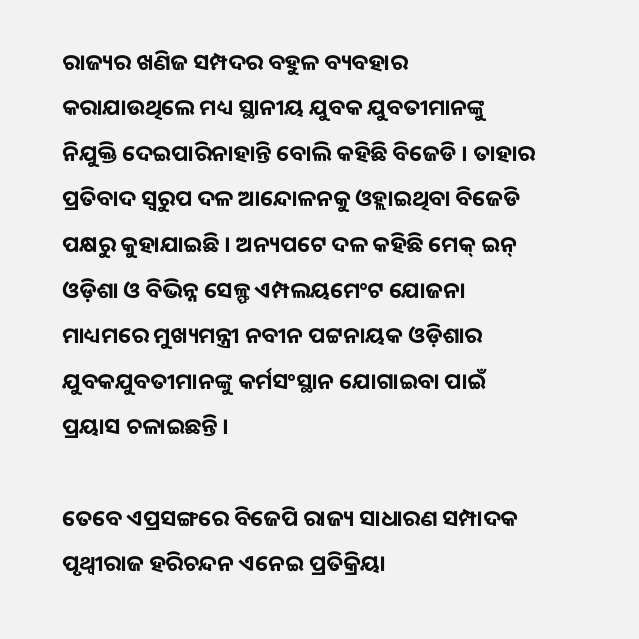ରାଜ୍ୟର ଖଣିଜ ସମ୍ପଦର ବହୁଳ ବ୍ୟବହାର କରାଯାଉଥିଲେ ମଧ୍ୟ ସ୍ଥାନୀୟ ଯୁବକ ଯୁବତୀମାନଙ୍କୁ ନିଯୁକ୍ତି ଦେଇପାରିନାହାନ୍ତି ବୋଲି କହିଛି ବିଜେଡି । ତାହାର ପ୍ରତିବାଦ ସ୍ୱରୁପ ଦଳ ଆନ୍ଦୋଳନକୁ ଓହ୍ଲାଇଥିବା ବିଜେଡି ପକ୍ଷରୁ କୁହାଯାଇଛି । ଅନ୍ୟପଟେ ଦଳ କହିଛି ମେକ୍ ଇନ୍ ଓଡ଼ିଶା ଓ ବିଭିନ୍ନ ସେଳ୍ଫ ଏମ୍ପଲୟମେଂଟ ଯୋଜନା ମାଧ୍ୟମରେ ମୁଖ୍ୟମନ୍ତ୍ରୀ ନବୀନ ପଟ୍ଟନାୟକ ଓଡ଼ିଶାର ଯୁବକଯୁବତୀମାନଙ୍କୁ କର୍ମସଂସ୍ଥାନ ଯୋଗାଇବା ପାଇଁ ପ୍ରୟାସ ଚଳାଇଛନ୍ତି ।

ତେବେ ଏପ୍ରସଙ୍ଗରେ ବିଜେପି ରାଜ୍ୟ ସାଧାରଣ ସମ୍ପାଦକ ପୃଥ୍ୱୀରାଜ ହରିଚନ୍ଦନ ଏନେଇ ପ୍ରତିକ୍ରିୟା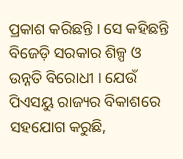ପ୍ରକାଶ କରିଛନ୍ତି । ସେ କହିଛନ୍ତି ବିଜେଡ଼ି ସରକାର ଶିଳ୍ପ ଓ ଉନ୍ନତି ବିରୋଧୀ । ଯେଉଁ ପିଏସୟୁ ରାଜ୍ୟର ବିକାଶରେ ସହଯୋଗ କରୁଛି,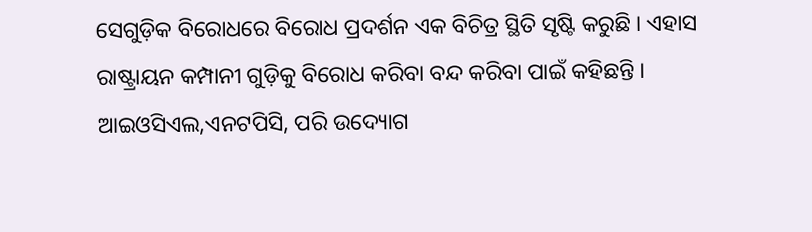ସେଗୁଡ଼ିକ ବିରୋଧରେ ବିରୋଧ ପ୍ରଦର୍ଶନ ଏକ ବିଚିତ୍ର ସ୍ଥିତି ସୃଷ୍ଟି କରୁଛି । ଏହାସ ରାଷ୍ଟ୍ରାୟନ କମ୍ପାନୀ ଗୁଡ଼ିକୁ ବିରୋଧ କରିବା ବନ୍ଦ କରିବା ପାଇଁ କହିଛନ୍ତି । ଆଇଓସିଏଲ,ଏନଟପିସି, ପରି ଉଦ୍ୟୋଗ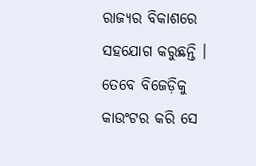ରାଜ୍ୟର ବିକାଶରେ ସହଯୋଗ କରୁଛନ୍ତି । ତେବେ ବିଜେଡ଼ିକୁ କାଉଂଟର କରି ସେ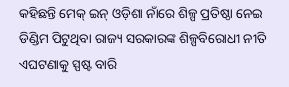କହିଛନ୍ତି ମେକ୍ ଇନ୍ ଓଡ଼ିଶା ନାଁରେ ଶିଳ୍ପ ପ୍ରତିଷ୍ଠା ନେଇ ଡିଣ୍ଡିମ ପିଟୁଥିବା ରାଜ୍ୟ ସରକାରଙ୍କ ଶିଳ୍ପବିରୋଧୀ ନୀତି ଏଘଟଣାକୁ ସ୍ପଷ୍ଟ ବାରି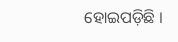ହୋଇପଡ଼ିଛି ।